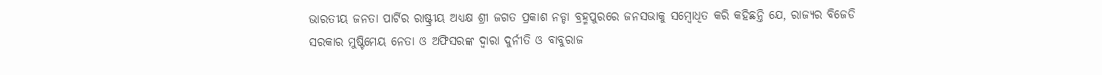ଭାରତୀୟ ଜନତା ପାର୍ଟିର ରାଷ୍ଟ୍ରୀୟ ଅଧ୍ୟକ୍ଷ ଶ୍ରୀ ଜଗତ ପ୍ରକାଶ ନଡ୍ଡା ବ୍ରହ୍ମପୁରରେ ଜନସଭାକୁ ସମ୍ବୋଧିତ କରି କହିଛନ୍ତି ଯେ, ରାଜ୍ୟର ବିଜେଡି ସରକାର ମୁଷ୍ଟିମେୟ ନେତା ଓ ଅଫିସରଙ୍କ ଦ୍ୱାରା ଦୁର୍ନୀତି ଓ ବାବୁରାଜ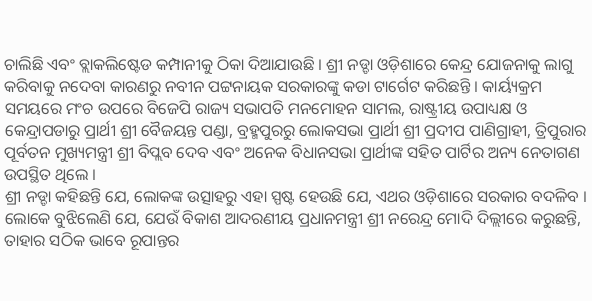ଚାଲିଛି ଏବଂ ବ୍ଲାକଲିଷ୍ଟେଡ କମ୍ପାନୀକୁ ଠିକା ଦିଆଯାଉଛି । ଶ୍ରୀ ନଡ୍ଡା ଓଡ଼ିଶାରେ କେନ୍ଦ୍ର ଯୋଜନାକୁ ଲାଗୁ କରିବାକୁ ନଦେବା କାରଣରୁ ନବୀନ ପଟ୍ଟନାୟକ ସରକାରଙ୍କୁ କଡା ଟାର୍ଗେଟ କରିଛନ୍ତି । କାର୍ୟ୍ୟକ୍ରମ ସମୟରେ ମଂଚ ଉପରେ ବିଜେପି ରାଜ୍ୟ ସଭାପତି ମନମୋହନ ସାମଲ, ରାଷ୍ଟ୍ରୀୟ ଉପାଧ୍ୟକ୍ଷ ଓ କେନ୍ଦ୍ରାପଡାରୁ ପ୍ରାର୍ଥୀ ଶ୍ରୀ ବୈଜୟନ୍ତ ପଣ୍ଡା, ବ୍ରହ୍ମପୁରରୁ ଲୋକସଭା ପ୍ରାର୍ଥୀ ଶ୍ରୀ ପ୍ରଦୀପ ପାଣିଗ୍ରାହୀ, ତ୍ରିପୁରାର ପୂର୍ବତନ ମୁଖ୍ୟମନ୍ତ୍ରୀ ଶ୍ରୀ ବିପ୍ଲବ ଦେବ ଏବଂ ଅନେକ ବିଧାନସଭା ପ୍ରାର୍ଥୀଙ୍କ ସହିତ ପାର୍ଟିର ଅନ୍ୟ ନେତାଗଣ ଉପସ୍ଥିତ ଥିଲେ ।
ଶ୍ରୀ ନଡ୍ଡା କହିଛନ୍ତି ଯେ, ଲୋକଙ୍କ ଉତ୍ସାହରୁ ଏହା ସ୍ପଷ୍ଟ ହେଉଛି ଯେ, ଏଥର ଓଡ଼ିଶାରେ ସରକାର ବଦଳିବ । ଲୋକେ ବୁଝିଲେଣି ଯେ, ଯେଉଁ ବିକାଶ ଆଦରଣୀୟ ପ୍ରଧାନମନ୍ତ୍ରୀ ଶ୍ରୀ ନରେନ୍ଦ୍ର ମୋଦି ଦିଲ୍ଲୀରେ କରୁଛନ୍ତି, ତାହାର ସଠିକ ଭାବେ ରୂପାନ୍ତର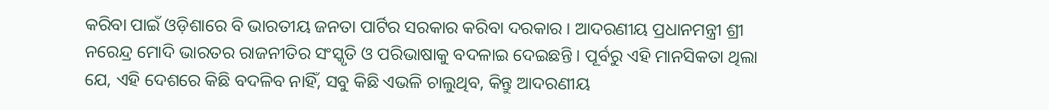କରିବା ପାଇଁ ଓଡ଼ିଶାରେ ବି ଭାରତୀୟ ଜନତା ପାର୍ଟିର ସରକାର କରିବା ଦରକାର । ଆଦରଣୀୟ ପ୍ରଧାନମନ୍ତ୍ରୀ ଶ୍ରୀ ନରେନ୍ଦ୍ର ମୋଦି ଭାରତର ରାଜନୀତିର ସଂସ୍କୃତି ଓ ପରିଭାଷାକୁ ବଦଳାଇ ଦେଇଛନ୍ତି । ପୂର୍ବରୁ ଏହି ମାନସିକତା ଥିଲା ଯେ, ଏହି ଦେଶରେ କିଛି ବଦଳିବ ନାହିଁ, ସବୁ କିଛି ଏଭଳି ଚାଲୁଥିବ, କିନ୍ତୁ ଆଦରଣୀୟ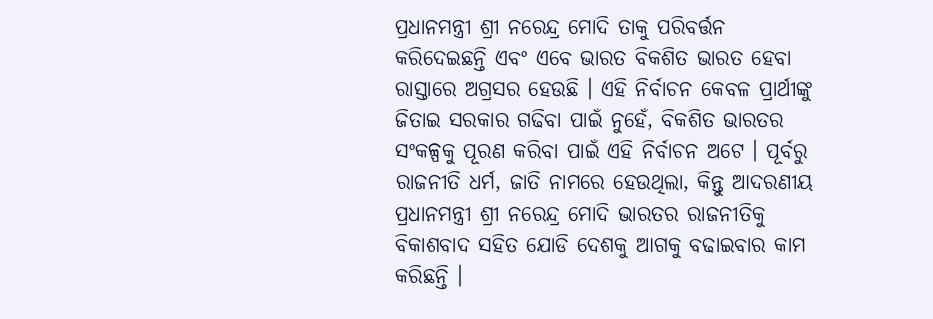ପ୍ରଧାନମନ୍ତ୍ରୀ ଶ୍ରୀ ନରେନ୍ଦ୍ର ମୋଦି ତାକୁ ପରିବର୍ତ୍ତନ କରିଦେଇଛନ୍ତି ଏବଂ ଏବେ ଭାରତ ବିକଶିତ ଭାରତ ହେବା ରାସ୍ତାରେ ଅଗ୍ରସର ହେଉଛି । ଏହି ନିର୍ବାଚନ କେବଳ ପ୍ରାର୍ଥୀଙ୍କୁ ଜିତାଇ ସରକାର ଗଢିବା ପାଇଁ ନୁହେଁ, ବିକଶିତ ଭାରତର ସଂକଳ୍ପକୁ ପୂରଣ କରିବା ପାଇଁ ଏହି ନିର୍ବାଚନ ଅଟେ । ପୂର୍ବରୁ ରାଜନୀତି ଧର୍ମ, ଜାତି ନାମରେ ହେଉଥିଲା, କିନ୍ତୁ ଆଦରଣୀୟ ପ୍ରଧାନମନ୍ତ୍ରୀ ଶ୍ରୀ ନରେନ୍ଦ୍ର ମୋଦି ଭାରତର ରାଜନୀତିକୁ ବିକାଶବାଦ ସହିତ ଯୋଡି ଦେଶକୁ ଆଗକୁ ବଢାଇବାର କାମ କରିଛନ୍ତି ।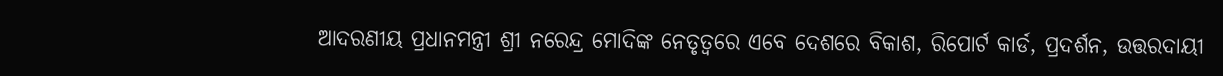ଆଦରଣୀୟ ପ୍ରଧାନମନ୍ତ୍ରୀ ଶ୍ରୀ ନରେନ୍ଦ୍ର ମୋଦିଙ୍କ ନେତୃତ୍ୱରେ ଏବେ ଦେଶରେ ବିକାଶ, ରିପୋର୍ଟ କାର୍ଡ, ପ୍ରଦର୍ଶନ, ଉତ୍ତରଦାୟୀ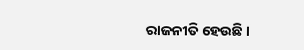ରାଜନୀତି ହେଉଛି ।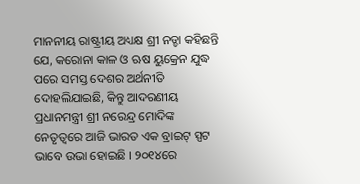ମାନନୀୟ ରାଷ୍ଟ୍ରୀୟ ଅଧ୍ୟକ୍ଷ ଶ୍ରୀ ନଡ୍ଡା କହିଛନ୍ତି ଯେ, କରୋନା କାଳ ଓ ଋଷ ୟୁକ୍ରେନ ଯୁଦ୍ଧ ପରେ ସମସ୍ତ ଦେଶର ଅର୍ଥନୀତି ଦୋହଲିଯାଇଛି, କିନ୍ତୁ ଆଦରଣୀୟ ପ୍ରଧାନମନ୍ତ୍ରୀ ଶ୍ରୀ ନରେନ୍ଦ୍ର ମୋଦିଙ୍କ ନେତୃତ୍ୱରେ ଆଜି ଭାରତ ଏକ ବ୍ରାଇଟ୍ ସ୍ପଟ ଭାବେ ଉଭା ହୋଇଛି । ୨୦୧୪ରେ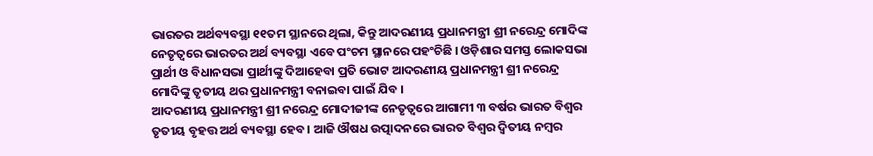ଭାରତର ଅର୍ଥବ୍ୟବସ୍ଥା ୧୧ତମ ସ୍ଥାନରେ ଥିଲା, କିନ୍ତୁ ଆଦରଣୀୟ ପ୍ରଧାନମନ୍ତ୍ରୀ ଶ୍ରୀ ନରେନ୍ଦ୍ର ମୋଦିଙ୍କ ନେତୃତ୍ୱରେ ଭାରତର ଅର୍ଥ ବ୍ୟବସ୍ଥା ଏବେ ପଂଚମ ସ୍ଥାନରେ ପହଂଚିଛି । ଓଡ଼ିଶାର ସମସ୍ତ ଲୋକସଭା ପ୍ରାର୍ଥୀ ଓ ବିଧାନସଭା ପ୍ରାର୍ଥୀଙ୍କୁ ଦିଆହେବା ପ୍ରତି ଭୋଟ ଆଦରଣୀୟ ପ୍ରଧାନମନ୍ତ୍ରୀ ଶ୍ରୀ ନରେନ୍ଦ୍ର ମୋଦିଙ୍କୁ ତୃତୀୟ ଥର ପ୍ରଧାନମନ୍ତ୍ରୀ ବନାଇବା ପାଇଁ ଯିବ ।
ଆଦରଣୀୟ ପ୍ରଧାନମନ୍ତ୍ରୀ ଶ୍ରୀ ନରେନ୍ଦ୍ର ମୋଦୀଜୀଙ୍କ ନେତୃତ୍ୱରେ ଆଗାମୀ ୩ ବର୍ଷର ଭାରତ ବିଶ୍ୱର ତୃତୀୟ ବୃହତ୍ତ ଅର୍ଥ ବ୍ୟବସ୍ଥା ହେବ । ଆଜି ଔଷଧ ଉତ୍ପାଦନରେ ଭାରତ ବିଶ୍ୱର ଦ୍ୱିତୀୟ ନମ୍ବର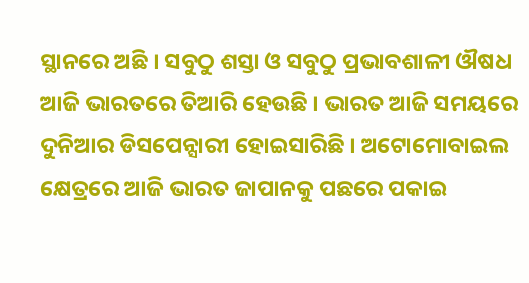ସ୍ଥାନରେ ଅଛି । ସବୁଠୁ ଶସ୍ତା ଓ ସବୁଠୁ ପ୍ରଭାବଶାଳୀ ଔଷଧ ଆଜି ଭାରତରେ ତିଆରି ହେଉଛି । ଭାରତ ଆଜି ସମୟରେ ଦୁନିଆର ଡିସପେନ୍ସାରୀ ହୋଇସାରିଛି । ଅଟୋମୋବାଇଲ କ୍ଷେତ୍ରରେ ଆଜି ଭାରତ ଜାପାନକୁ ପଛରେ ପକାଇ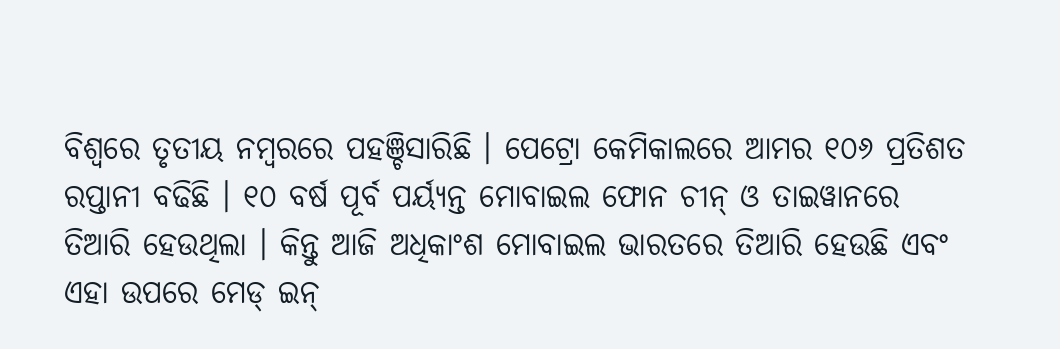ବିଶ୍ୱରେ ତୃତୀୟ ନମ୍ବରରେ ପହଞ୍ଚିସାରିଛି । ପେଟ୍ରୋ କେମିକାଲରେ ଆମର ୧୦୬ ପ୍ରତିଶତ ରପ୍ତାନୀ ବଢିଛି । ୧୦ ବର୍ଷ ପୂର୍ବ ପର୍ୟ୍ୟନ୍ତ ମୋବାଇଲ ଫୋନ ଚୀନ୍ ଓ ତାଇୱାନରେ ତିଆରି ହେଉଥିଲା । କିନ୍ତୁ ଆଜି ଅଧିକାଂଶ ମୋବାଇଲ ଭାରତରେ ତିଆରି ହେଉଛି ଏବଂ ଏହା ଉପରେ ମେଡ୍ ଇନ୍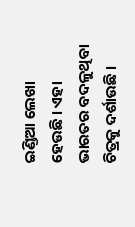ଇଣ୍ଡିଆ ଲେଖା ହେଉଛି । ଏହା ଭାରତର ବଦଳୁଥିବା ଚିତ୍ରକୁ ଦର୍ଶାଉଛି ।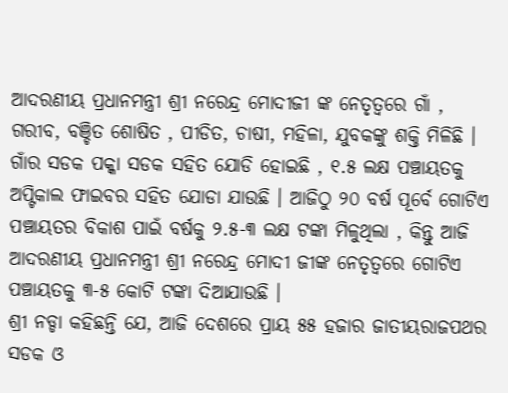ଆଦରଣୀୟ ପ୍ରଧାନମନ୍ତ୍ରୀ ଶ୍ରୀ ନରେନ୍ଦ୍ର ମୋଦୀଜୀ ଙ୍କ ନେତୃତ୍ୱରେ ଗାଁ , ଗରୀବ, ବଞ୍ଚିତ ଶୋଷିତ , ପୀଡିତ, ଚାଷୀ, ମହିଳା, ଯୁବକଙ୍କୁ ଶକ୍ତି ମିଳିଛି । ଗାଁର ସଡକ ପକ୍କା ସଡକ ସହିତ ଯୋଡି ହୋଇଛି , ୧.୫ ଲକ୍ଷ ପଞ୍ଚାୟତକୁ ଅପ୍ଟିକାଲ ଫାଇବର ସହିତ ଯୋଡା ଯାଉଛି । ଆଜିଠୁ ୨୦ ବର୍ଷ ପୂର୍ବେ ଗୋଟିଏ ପଞ୍ଚାୟତର ବିକାଶ ପାଇଁ ବର୍ଷକୁ ୨.୫-୩ ଲକ୍ଷ ଟଙ୍କା ମିଳୁଥିଲା , କିନ୍ତୁ ଆଜି ଆଦରଣୀୟ ପ୍ରଧାନମନ୍ତ୍ରୀ ଶ୍ରୀ ନରେନ୍ଦ୍ର ମୋଦୀ ଜୀଙ୍କ ନେତୃତ୍ୱରେ ଗୋଟିଏ ପଞ୍ଚାୟତକୁ ୩-୫ କୋଟି ଟଙ୍କା ଦିଆଯାଉଛି ।
ଶ୍ରୀ ନଡ୍ଡା କହିଛନ୍ତି ଯେ, ଆଜି ଦେଶରେ ପ୍ରାୟ ୫୫ ହଜାର ଜାତୀୟରାଜପଥର ସଡକ ଓ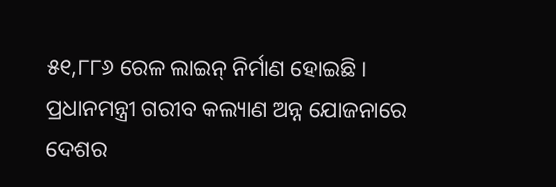୫୧,୮୮୬ ରେଳ ଲାଇନ୍ ନିର୍ମାଣ ହୋଇଛି । ପ୍ରଧାନମନ୍ତ୍ରୀ ଗରୀବ କଲ୍ୟାଣ ଅନ୍ନ ଯୋଜନାରେ ଦେଶର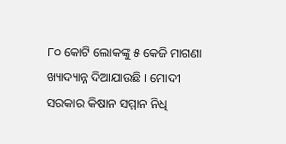୮୦ କୋଟି ଲୋକଙ୍କୁ ୫ କେଜି ମାଗଣା ଖ୍ୟାଦ୍ୟାନ୍ନ ଦିଆଯାଉଛି । ମୋଦୀ ସରକାର କିଷାନ ସମ୍ମାନ ନିଧି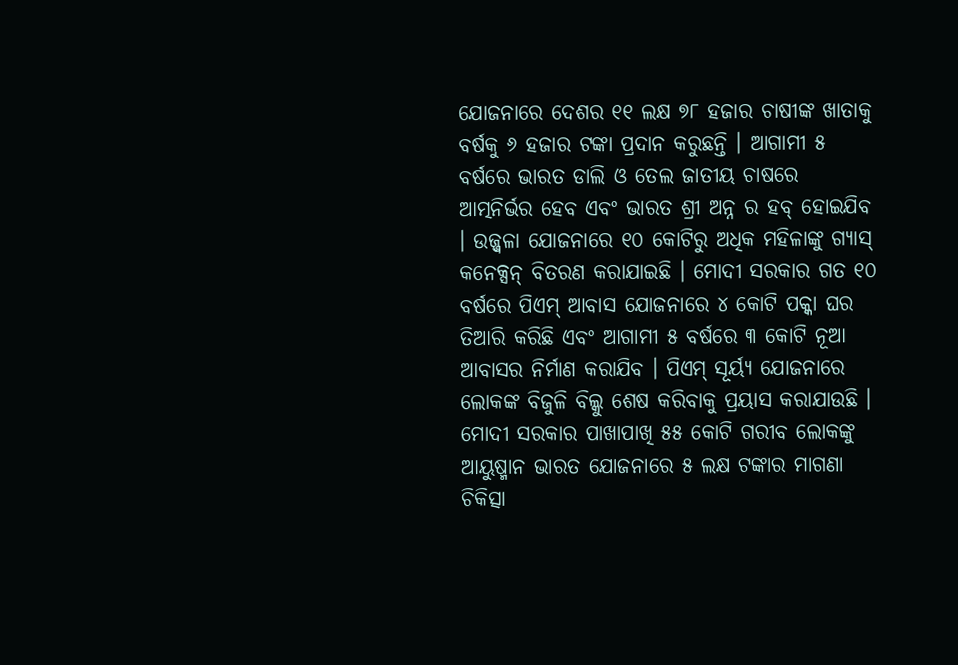ଯୋଜନାରେ ଦେଶର ୧୧ ଲକ୍ଷ ୭୮ ହଜାର ଚାଷୀଙ୍କ ଖାତାକୁ ବର୍ଷକୁ ୬ ହଜାର ଟଙ୍କା ପ୍ରଦାନ କରୁଛନ୍ତି । ଆଗାମୀ ୫ ବର୍ଷରେ ଭାରତ ଡାଲି ଓ ତେଲ ଜାତୀୟ ଚାଷରେ ଆତ୍ମନିର୍ଭର ହେବ ଏବଂ ଭାରତ ଶ୍ରୀ ଅନ୍ନ ର ହବ୍ ହୋଇଯିବ । ଉଜ୍ଜ୍ୱଳା ଯୋଜନାରେ ୧୦ କୋଟିରୁ ଅଧିକ ମହିଳାଙ୍କୁ ଗ୍ୟାସ୍ କନେକ୍ସନ୍ ବିତରଣ କରାଯାଇଛି । ମୋଦୀ ସରକାର ଗତ ୧୦ ବର୍ଷରେ ପିଏମ୍ ଆବାସ ଯୋଜନାରେ ୪ କୋଟି ପକ୍କା ଘର ତିଆରି କରିଛି ଏବଂ ଆଗାମୀ ୫ ବର୍ଷରେ ୩ କୋଟି ନୂଆ ଆବାସର ନିର୍ମାଣ କରାଯିବ । ପିଏମ୍ ସୂର୍ୟ୍ୟ ଯୋଜନାରେ ଲୋକଙ୍କ ବିଜୁଳି ବିଲ୍କୁ ଶେଷ କରିବାକୁ ପ୍ରୟାସ କରାଯାଉଛି । ମୋଦୀ ସରକାର ପାଖାପାଖି ୫୫ କୋଟି ଗରୀବ ଲୋକଙ୍କୁ ଆୟୁଷ୍ମାନ ଭାରତ ଯୋଜନାରେ ୫ ଲକ୍ଷ ଟଙ୍କାର ମାଗଣା ଚିକିତ୍ସା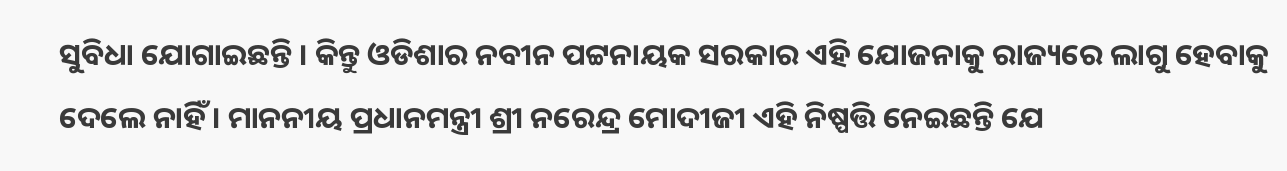ସୁବିଧା ଯୋଗାଇଛନ୍ତି । କିନ୍ତୁ ଓଡିଶାର ନବୀନ ପଟ୍ଟନାୟକ ସରକାର ଏହି ଯୋଜନାକୁ ରାଜ୍ୟରେ ଲାଗୁ ହେବାକୁ ଦେଲେ ନାହିଁ । ମାନନୀୟ ପ୍ରଧାନମନ୍ତ୍ରୀ ଶ୍ରୀ ନରେନ୍ଦ୍ର ମୋଦୀଜୀ ଏହି ନିଷ୍ପତ୍ତି ନେଇଛନ୍ତି ଯେ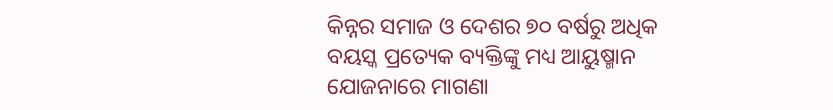କିନ୍ନର ସମାଜ ଓ ଦେଶର ୭୦ ବର୍ଷରୁ ଅଧିକ ବୟସ୍କ ପ୍ରତ୍ୟେକ ବ୍ୟକ୍ତିଙ୍କୁ ମଧ୍ୟ ଆୟୁଷ୍ମାନ ଯୋଜନାରେ ମାଗଣା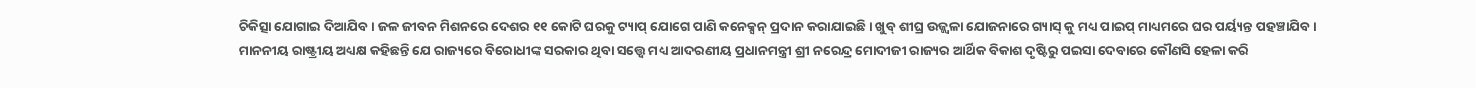ଚିକିତ୍ସା ଯୋଗାଇ ଦିଆଯିବ । ଜଳ ଜୀବନ ମିଶନରେ ଦେଶର ୧୧ କୋଟି ଘରକୁ ଟ୍ୟାପ୍ ଯୋଗେ ପାଣି କନେକ୍ସନ୍ ପ୍ରଦାନ କରାଯାଇଛି । ଖୁବ୍ ଶୀଘ୍ର ଉଜ୍ଜ୍ୱଳା ଯୋଜନାରେ ଗ୍ୟାସ୍ କୁ ମଧ୍ୟ ପାଇପ୍ ମାଧ୍ୟମରେ ଘର ପର୍ୟ୍ୟନ୍ତ ପହଞ୍ଚାଯିବ ।
ମାନନୀୟ ରାଷ୍ଟ୍ରୀୟ ଅଧ୍ୟକ୍ଷ କହିଛନ୍ତି ଯେ ରାଜ୍ୟରେ ବିରୋଧୀଙ୍କ ସରକାର ଥିବା ସତ୍ତ୍ୱେ ମଧ୍ୟ ଆଦରଣୀୟ ପ୍ରଧାନମନ୍ତ୍ରୀ ଶ୍ରୀ ନରେନ୍ଦ୍ର ମୋଦୀଜୀ ରାଜ୍ୟର ଆର୍ଥିକ ବିକାଶ ଦୃଷ୍ଟିରୁ ପଇସା ଦେବାରେ କୌଣସି ହେଳା କରି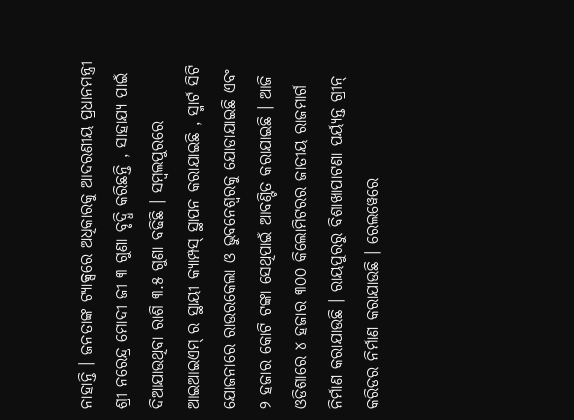ନାହାନ୍ତି । ଜନତାଙ୍କ ଟ୍ୟାକ୍ସରେ ଅଧିକାରକୁ ଆଦରଣୀୟ ପ୍ରଧାନମନ୍ତ୍ରୀ ଶ୍ରୀ ନରେନ୍ଦ୍ର ମୋଦୀ ଜୀ ୩ ଗୁଣା ବୃଦ୍ଧି କରିଛନ୍ତି , ସାହାଯ୍ୟ ପାଇଁ ଦିଆଯାଉଥିବା ରାଶି ୩.୫ ଗୁଣା ବଢିଛି । ସମ୍ବଲପୁରରେ ଆଇଆଇଏମ୍ ର ସ୍ଥାୟୀ କ୍ୟାମ୍ପସ୍ ସ୍ଥାପନ କରାଯାଇଛି , ସ୍ମାର୍ଟ ସିଟି ଯୋଜନାରେ ରାଉରକେଲା ଓ ଭୁବନେଶ୍ୱରକୁ ଯୋଡାଯାଇଛି ଏବଂ ୨ ହଜାର କୋଟି ଟଙ୍କା ସେଥିପାଇଁ ଆବଣ୍ଟିତ କରାଯାଇଛି । ଆଜି ଓଡିଶାରେ ୪ ହଜାର ୩୦୦ କିଲୋମିଟରର ଜାତୀୟ ରାଜମାର୍ଗ ନିର୍ମାଣ କରାଯାଉଛି । ରାୟପୁରରୁ ବିଶାଖାପାଟଣା ପର୍ୟ୍ୟନ୍ତ ଗ୍ରୀନ୍ କରିଡର ନିର୍ମାଣ କରାଯାଉଛି । ରେଲୱେରେ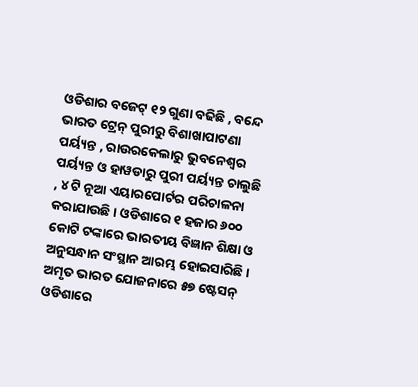ଓଡିଶାର ବଜେଟ୍ ୧୨ ଗୁଣା ବଢିଛି , ବନ୍ଦେ ଭାରତ ଟ୍ରେନ୍ ପୁରୀରୁ ବିଶାଖାପାଟଣା ପର୍ୟ୍ୟନ୍ତ , ରାଉରକେଲାରୁ ଭୁବନେଶ୍ୱର ପର୍ୟ୍ୟନ୍ତ ଓ ହାୱଡାରୁ ପୁରୀ ପର୍ୟ୍ୟନ୍ତ ଚାଲୁଛି , ୪ ଟି ନୂଆ ଏୟାରପୋର୍ଟର ପରିଚାଳନା କରାଯାଉଛି । ଓଡିଶାରେ ୧ ହଜାର ୬୦୦ କୋଟି ଟଙ୍କାରେ ଭାରତୀୟ ବିଜ୍ଞାନ ଶିକ୍ଷା ଓ ଅନୁସନ୍ଧାନ ସଂସ୍ଥାନ ଆରମ୍ଭ ହୋଇସାରିଛି । ଅମୃତ ଭାରତ ଯୋଜନାରେ ୫୭ ଷ୍ଟେସନ୍ ଓଡିଶାରେ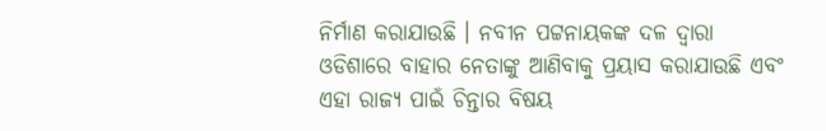ନିର୍ମାଣ କରାଯାଉଛି । ନବୀନ ପଟ୍ଟନାୟକଙ୍କ ଦଳ ଦ୍ୱାରା ଓଡିଶାରେ ବାହାର ନେତାଙ୍କୁ ଆଣିବାକୁ ପ୍ରୟାସ କରାଯାଉଛି ଏବଂ ଏହା ରାଜ୍ୟ ପାଇଁ ଚିନ୍ତାର ବିଷୟ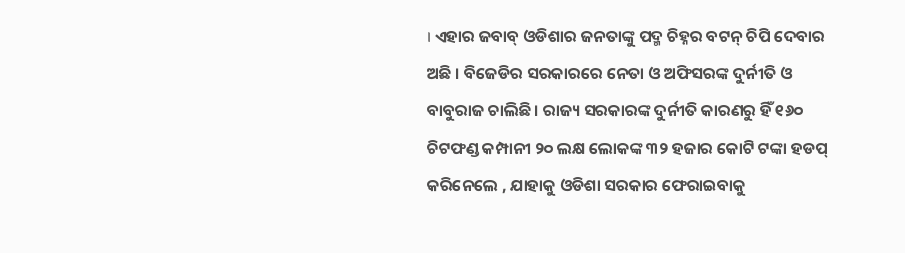। ଏହାର ଜବାବ୍ ଓଡିଶାର ଜନତାଙ୍କୁ ପଦ୍ମ ଚିହ୍ନର ବଟନ୍ ଚିପି ଦେବାର ଅଛି । ବିଜେଡିର ସରକାରରେ ନେତା ଓ ଅଫିସରଙ୍କ ଦୁର୍ନୀତି ଓ ବାବୁରାଜ ଚାଲିଛି । ରାଜ୍ୟ ସରକାରଙ୍କ ଦୁର୍ନୀତି କାରଣରୁ ହିଁ ୧୬୦ ଚିଟଫଣ୍ଡ କମ୍ପାନୀ ୨୦ ଲକ୍ଷ ଲୋକଙ୍କ ୩୨ ହଜାର କୋଟି ଟଙ୍କା ହଡପ୍ କରିନେଲେ , ଯାହାକୁ ଓଡିଶା ସରକାର ଫେରାଇବାକୁ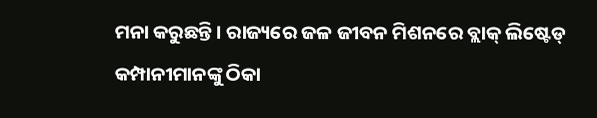ମନା କରୁଛନ୍ତି । ରାଜ୍ୟରେ ଜଳ ଜୀବନ ମିଶନରେ ବ୍ଲାକ୍ ଲିଷ୍ଟେଡ୍ କମ୍ପାନୀମାନଙ୍କୁ ଠିକା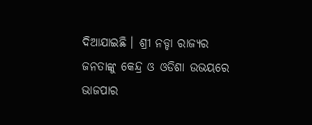ଦିଆଯାଇଛି । ଶ୍ରୀ ନଡ୍ଡା ରାଜ୍ୟର ଜନତାଙ୍କୁ କେନ୍ଦ୍ର ଓ ଓଡିଶା ଉଭୟରେ ଭାଜପାର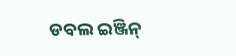ଡବଲ ଇଞ୍ଜିନ୍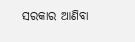ସରକାର ଆଣିବା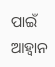ପାଇଁ ଆହ୍ୱାନ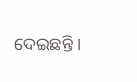ଦେଇଛନ୍ତି ।